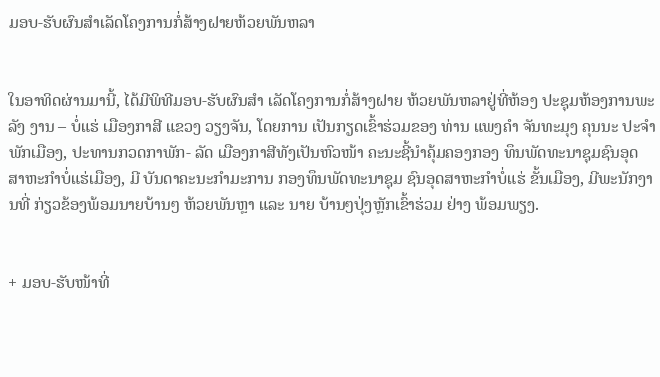ມອບ-ຮັບຜົນສຳເລັດໂຄງການກໍ່ສ້າງຝາຍຫ້ວຍພັນຫລາ


ໃນອາທິດຜ່ານມານີ້, ໄດ້ມີພິທີມອບ-ຮັບຜົນສຳ ເລັດໂຄງການກໍ່ສ້າງຝາຍ ຫ້ວຍພັນຫລາຢູ່ທີ່ຫ້ອງ ປະຊຸມຫ້ອງການພະລັງ ງານ – ບໍ່ແຮ່ ເມືອງກາສີ ແຂວງ ວຽງຈັນ, ໂດຍການ ເປັນກຽດເຂົ້າຮ່ວມຂອງ ທ່ານ ແພງຄຳ ຈັນທະມຸງ ຄຸນນະ ປະຈຳພັກເມືອງ, ປະທານກວດກາພັກ- ລັດ ເມືອງກາສີທັງເປັນຫົວໜ້າ ຄະນະຊີ້ນຳຄຸ້ມຄອງກອງ ທຶນພັດທະນາຊຸມຊົນອຸດ ສາຫະກຳບໍ່ແຮ່ເມືອງ, ມີ ບັນດາຄະນະກຳມະການ ກອງທຶນພັດທະນາຊຸມ ຊົນອຸດສາຫະກຳບໍ່ແຮ່ ຂັ້ນເມືອງ, ມີພະນັກງານທີ່ ກ່ຽວຂ້ອງພ້ອມນາຍບ້ານໆ ຫ້ວຍພັນຫຼາ ແລະ ນາຍ ບ້ານໆປຸ່ງຫຼັກເຂົ້າຮ່ວມ ຢ່າງ ພ້ອມພຽງ.


+ ມອບ-ຮັບໜ້າທີ່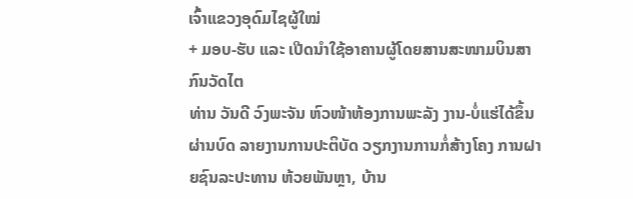ເຈົ້າແຂວງອຸດົມໄຊຜູ້ໃໝ່
+ ມອບ-ຮັບ ແລະ ເປີດນໍາໃຊ້ອາຄານຜູ້ໂດຍສານສະໜາມບິນສາກົນວັດໄຕ
ທ່ານ ວັນດີ ວົງພະຈັນ ຫົວໜ້າຫ້ອງການພະລັງ ງານ-ບໍ່ແຮ່ໄດ້ຂຶ້ນຜ່ານບົດ ລາຍງານການປະຕິບັດ ວຽກງານການກໍ່ສ້າງໂຄງ ການຝາຍຊົນລະປະທານ ຫ້ວຍພັນຫຼາ, ບ້ານ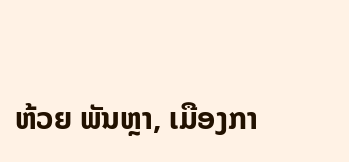ຫ້ວຍ ພັນຫຼາ, ເມືອງກາ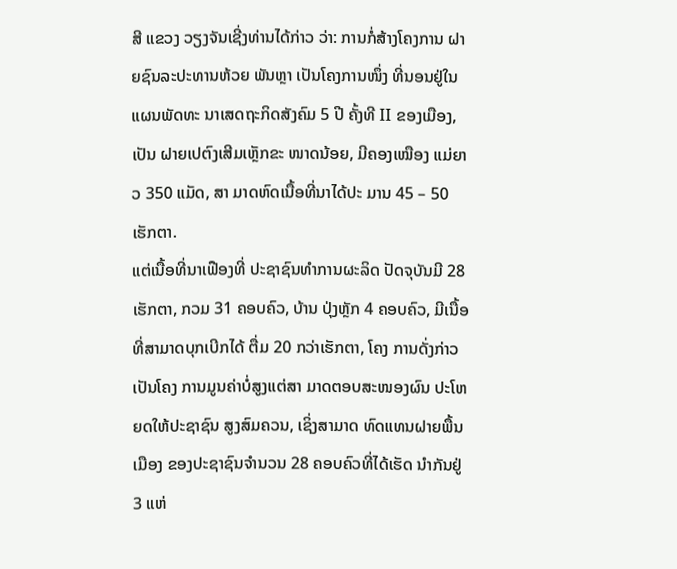ສີ ແຂວງ ວຽງຈັນເຊີ່ງທ່ານໄດ້ກ່າວ ວ່າ: ການກໍ່ສ້າງໂຄງການ ຝາຍຊົນລະປະທານຫ້ວຍ ພັນຫຼາ ເປັນໂຄງການໜຶ່ງ ທີ່ນອນຢູ່ໃນແຜນພັດທະ ນາເສດຖະກິດສັງຄົມ 5 ປີ ຄັ້ງທີ II ຂອງເມືອງ, ເປັນ ຝາຍເປຕົງເສີມເຫຼັກຂະ ໜາດນ້ອຍ, ມີຄອງເໝືອງ ແມ່ຍາວ 350 ແມັດ, ສາ ມາດຫົດເນື້ອທີ່ນາໄດ້ປະ ມານ 45 – 50 ເຮັກຕາ.
ແຕ່ເນື້ອທີ່ນາເຟືອງທີ່ ປະຊາຊົນທຳການຜະລິດ ປັດຈຸບັນມີ 28 ເຮັກຕາ, ກວມ 31 ຄອບຄົວ, ບ້ານ ປຸ່ງຫຼັກ 4 ຄອບຄົວ, ມີເນື້ອ ທີ່ສາມາດບຸກເບີກໄດ້ ຕື່ມ 20 ກວ່າເຮັກຕາ, ໂຄງ ການດັ່ງກ່າວເປັນໂຄງ ການມູນຄ່າບໍ່ສູງແຕ່ສາ ມາດຕອບສະໜອງຜົນ ປະໂຫຍດໃຫ້ປະຊາຊົນ ສູງສົມຄວນ, ເຊິ່ງສາມາດ ທົດແທນຝາຍພື້ນເມືອງ ຂອງປະຊາຊົນຈຳນວນ 28 ຄອບຄົວທີ່ໄດ້ເຮັດ ນຳກັນຢູ່ 3 ແຫ່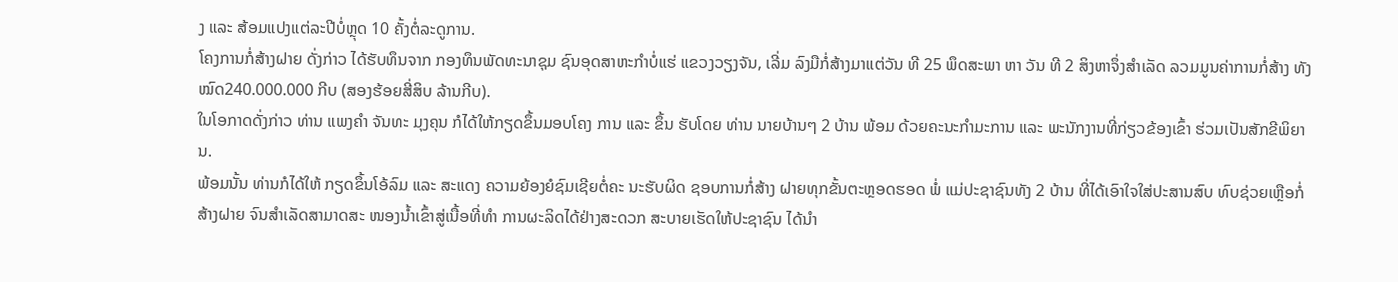ງ ແລະ ສ້ອມແປງແຕ່ລະປີບໍ່ຫຼຸດ 10 ຄັ້ງຕໍ່ລະດູການ.
ໂຄງການກໍ່ສ້າງຝາຍ ດັ່ງກ່າວ ໄດ້ຮັບທຶນຈາກ ກອງທຶນພັດທະນາຊຸມ ຊົນອຸດສາຫະກຳບໍ່ແຮ່ ແຂວງວຽງຈັນ, ເລີ່ມ ລົງມືກໍ່ສ້າງມາແຕ່ວັນ ທີ 25 ພຶດສະພາ ຫາ ວັນ ທີ 2 ສິງຫາຈຶ່ງສຳເລັດ ລວມມູນຄ່າການກໍ່ສ້າງ ທັງໝົດ240.000.000 ກີບ (ສອງຮ້ອຍສີ່ສິບ ລ້ານກີບ).
ໃນໂອກາດດັ່ງກ່າວ ທ່ານ ແພງຄຳ ຈັນທະ ມຸງຄຸນ ກໍໄດ້ໃຫ້ກຽດຂຶ້ນມອບໂຄງ ການ ແລະ ຂຶ້ນ ຮັບໂດຍ ທ່ານ ນາຍບ້ານໆ 2 ບ້ານ ພ້ອມ ດ້ວຍຄະນະກຳມະການ ແລະ ພະນັກງານທີ່ກ່ຽວຂ້ອງເຂົ້າ ຮ່ວມເປັນສັກຂີພິຍານ.
ພ້ອມນັ້ນ ທ່ານກໍໄດ້ໃຫ້ ກຽດຂຶ້ນໂອ້ລົມ ແລະ ສະແດງ ຄວາມຍ້ອງຍໍຊົມເຊີຍຕໍ່ຄະ ນະຮັບຜິດ ຊອບການກໍ່ສ້າງ ຝາຍທຸກຂັ້ນຕະຫຼອດຮອດ ພໍ່ ແມ່ປະຊາຊົນທັງ 2 ບ້ານ ທີ່ໄດ້ເອົາໃຈໃສ່ປະສານສົບ ທົບຊ່ວຍເຫຼືອກໍ່ສ້າງຝາຍ ຈົນສຳເລັດສາມາດສະ ໜອງນ້ຳເຂົ້າສູ່ເນື້ອທີ່ທຳ ການຜະລິດໄດ້ຢ່າງສະດວກ ສະບາຍເຮັດໃຫ້ປະຊາຊົນ ໄດ້ນຳ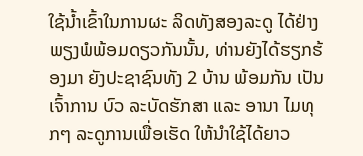ໃຊ້ນ້ຳເຂົ້າໃນການຜະ ລິດທັງສອງລະດູ ໄດ້ຢ່າງ ພຽງພໍພ້ອມດຽວກັນນັ້ນ, ທ່ານຍັງໄດ້ຮຽກຮ້ອງມາ ຍັງປະຊາຊົນທັງ 2 ບ້ານ ພ້ອມກັນ ເປັນເຈົ້າການ ບົວ ລະບັດຮັກສາ ແລະ ອານາ ໄມທຸກໆ ລະດູການເພື່ອເຮັດ ໃຫ້ນຳໃຊ້ໄດ້ຍາວ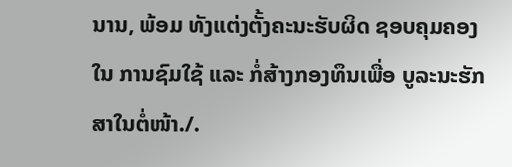ນານ, ພ້ອມ ທັງແຕ່ງຕັ້ງຄະນະຮັບຜິດ ຊອບຄຸມຄອງໃນ ການຊົມໃຊ້ ແລະ ກໍ່ສ້າງກອງທຶນເພື່ອ ບູລະນະຮັກສາໃນຕໍ່ໜ້າ./.